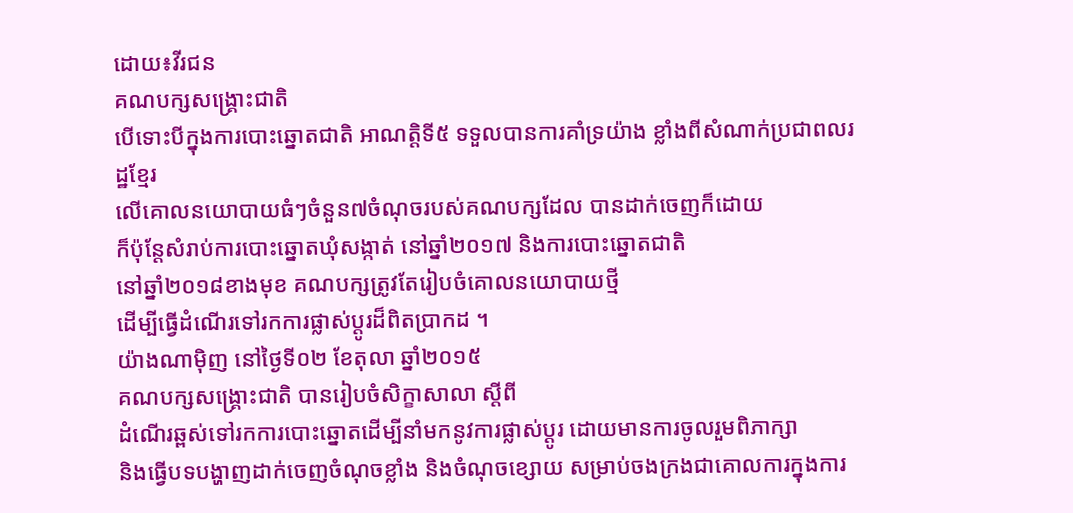ដោយ៖វីរជន
គណបក្សសង្គ្រោះជាតិ
បើទោះបីក្នុងការបោះឆ្នោតជាតិ អាណត្តិទី៥ ទទួលបានការគាំទ្រយ៉ាង ខ្លាំងពីសំណាក់ប្រជាពលរដ្ឋខ្មែរ
លើគោលនយោបាយធំៗចំនួន៧ចំណុចរបស់គណបក្សដែល បានដាក់ចេញក៏ដោយ
ក៏ប៉ុន្តែសំរាប់ការបោះឆ្នោតឃុំសង្កាត់ នៅឆ្នាំ២០១៧ និងការបោះឆ្នោតជាតិ
នៅឆ្នាំ២០១៨ខាងមុខ គណបក្សត្រូវតែរៀបចំគោលនយោបាយថ្មី
ដើម្បីធ្វើដំណើរទៅរកការផ្លាស់ប្តូរដ៏ពិតប្រាកដ ។
យ៉ាងណាម៉ិញ នៅថ្ងៃទី០២ ខែតុលា ឆ្នាំ២០១៥
គណបក្សសង្គ្រោះជាតិ បានរៀបចំសិក្ខាសាលា ស្តីពី
ដំណើរឆ្ពស់ទៅរកការបោះឆ្នោតដើម្បីនាំមកនូវការផ្លាស់ប្តូរ ដោយមានការចូលរួមពិភាក្សា
និងធ្វើបទបង្ហាញដាក់ចេញចំណុចខ្លាំង និងចំណុចខ្សោយ សម្រាប់ចងក្រងជាគោលការក្នុងការ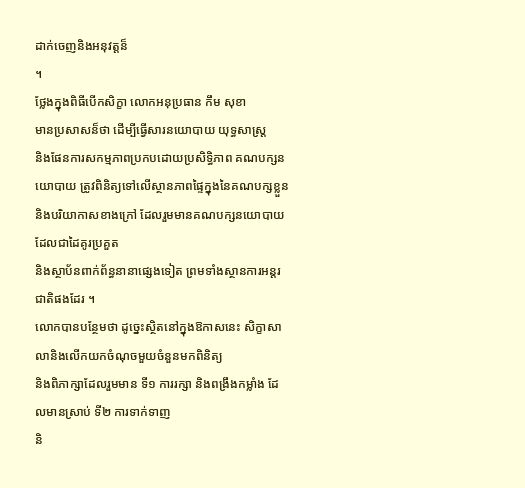ដាក់ចេញនិងអនុវត្តន៏
។
ថ្លែងក្នុងពិធីបើកសិក្ខា លោកអនុប្រធាន កឹម សុខា
មានប្រសាសន៏ថា ដើម្បីធ្វើសារនយោបាយ យុទ្ធសាស្រ្ត
និងផែនការសកម្មភាពប្រកបដោយប្រសិទ្ធិភាព គណបក្សនយោបាយ ត្រូវពិនិត្យទៅលើស្ថានភាពផ្ទៃក្នុងនៃគណបក្សខ្លួន
និងបរិយាកាសខាងក្រៅ ដែលរួមមានគណបក្សនយោបាយដែលជាដៃគូរប្រគួត
និងស្ថាប័នពាក់ព័ន្ធនានាផ្សេងទៀត ព្រមទាំងស្ថានការអន្តរជាតិផងដែរ ។
លោកបានបន្ថែមថា ដូច្នេះស្ថិតនៅក្នុងឱកាសនេះ សិក្ខាសាលានិងលើកយកចំណុចមួយចំនួនមកពិនិត្យ
និងពិភាក្សាដែលរួមមាន ទី១ ការរក្សា និងពង្រឹងកម្លាំង ដែលមានស្រាប់ ទី២ ការទាក់ទាញ
និ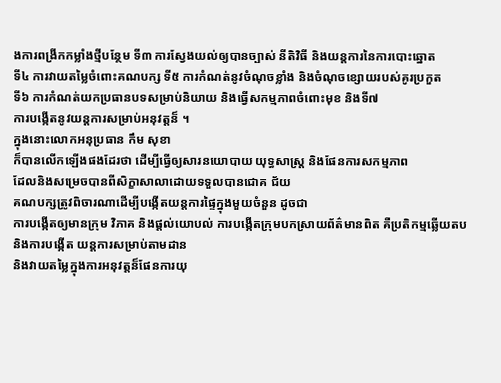ងការពង្រីកកម្លាំងថ្មីបន្ថែម ទី៣ ការស្វែងយល់ឲ្យបានច្បាស់ នីតិវិធី និងយន្តការនៃការបោះឆ្នោត
ទី៤ ការវាយតម្លៃចំពោះគណបក្ស ទី៥ ការកំណត់នូវចំណុចខ្លាំង និងចំណុចខ្សោយរបស់គូរប្រកួត
ទី៦ ការកំណត់យកប្រធានបទសម្រាប់និយាយ និងធ្វើសកម្មភាពចំពោះមុខ និងទី៧
ការបង្កើតនូវយន្តការសម្រាប់អនុវត្តន៏ ។
ក្នុងនោះលោកអនុប្រធាន កឹម សុខា
ក៏បានលើកឡើងផងដែរថា ដើម្បីធ្វើឲ្យសារនយោបាយ យុទ្ធសាស្រ្ត និងផែនការសកម្មភាព
ដែលនិងសម្រេចបានពីសិក្ខាសាលាដោយទទួលបានជោគ ជ័យ
គណបក្សត្រូវពិចារណាដើម្បីបង្កើតយន្តការផ្ទៃក្នុងមួយចំនួន ដូចជា
ការបង្កើតឲ្យមានក្រុម វិភាគ និងផ្តល់យោបល់ ការបង្កើតក្រុមបកស្រាយព័ត៌មានពិត គឺប្រតិកម្មឆ្លើយតប
និងការបង្កើត យន្តការសម្រាប់តាមដាន
និងវាយតម្លៃក្នុងការអនុវត្តន៏ផែនការយុ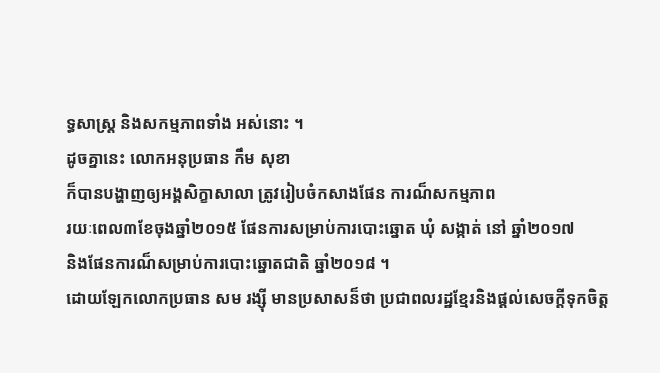ទ្ធសាស្រ្ត និងសកម្មភាពទាំង អស់នោះ ។
ដូចគ្នានេះ លោកអនុប្រធាន កឹម សុខា
ក៏បានបង្ហាញឲ្យអង្គសិក្ខាសាលា ត្រូវរៀបចំកសាងផែន ការណ៏សកម្មភាព
រយៈពេល៣ខែចុងឆ្នាំ២០១៥ ផែនការសម្រាប់ការបោះឆ្នោត ឃុំ សង្កាត់ នៅ ឆ្នាំ២០១៧
និងផែនការណ៏សម្រាប់ការបោះឆ្នោតជាតិ ឆ្នាំ២០១៨ ។
ដោយឡែកលោកប្រធាន សម រង្ស៊ី មានប្រសាសន៏ថា ប្រជាពលរដ្ឋខ្មែរនិងផ្តល់សេចក្តីទុកចិត្ត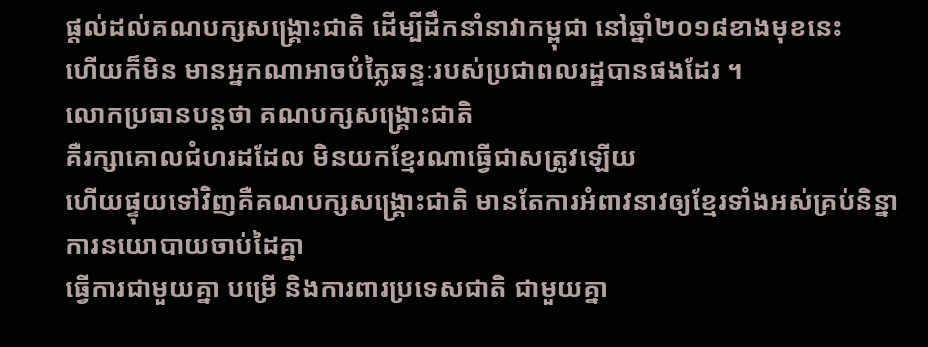ផ្តល់ដល់គណបក្សសង្គ្រោះជាតិ ដើម្បីដឹកនាំនាវាកម្ពុជា នៅឆ្នាំ២០១៨ខាងមុខនេះ
ហើយក៏មិន មានអ្នកណាអាចបំភ្លៃឆន្ទៈរបស់ប្រជាពលរដ្ឋបានផងដែរ ។
លោកប្រធានបន្តថា គណបក្សសង្គ្រោះជាតិ
គឺរក្សាគោលជំហរដដែល មិនយកខ្មែរណាធ្វើជាសត្រូវឡើយ
ហើយផ្ទុយទៅវិញគឺគណបក្សសង្គ្រោះជាតិ មានតែការអំពាវនាវឲ្យខ្មែរទាំងអស់គ្រប់និន្នាការនយោបាយចាប់ដៃគ្នា
ធ្វើការជាមួយគ្នា បម្រើ និងការពារប្រទេសជាតិ ជាមួយគ្នា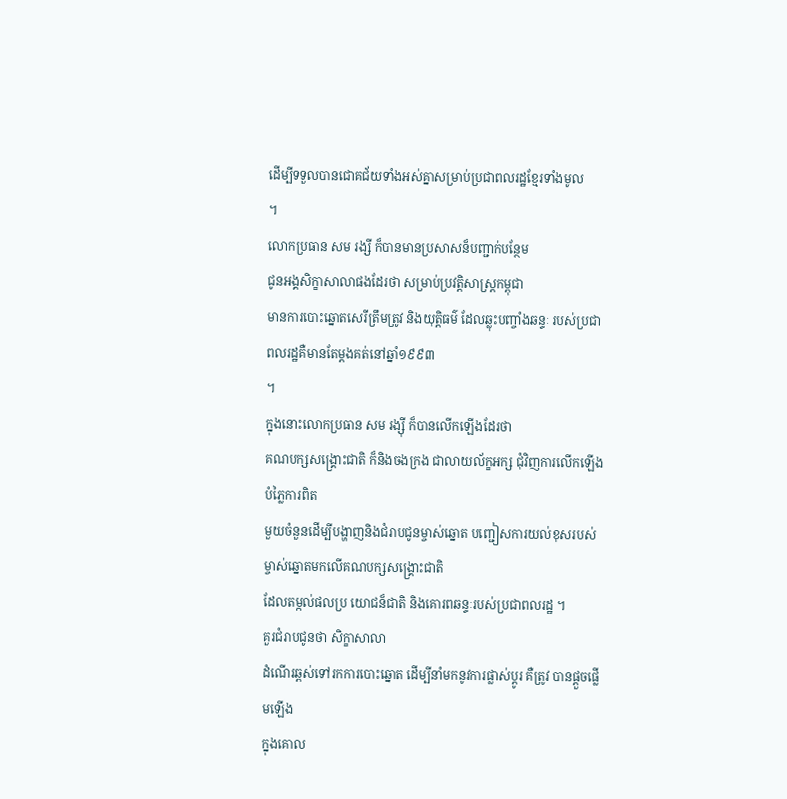ដើម្បីទទួលបានជោគជ័យទាំងអស់គ្នាសម្រាប់ប្រជាពលរដ្ឋខ្មែរទាំងមូល
។
លោកប្រធាន សម រង្សី ក៏បានមានប្រសាសន៏បញ្ជាក់បន្ថែម
ជូនអង្គសិក្ខាសាលាផងដែរថា សម្រាប់ប្រវត្តិសាស្រ្តកម្ពុជា
មានការបោះឆ្នោតសេរីត្រឹមត្រូវ និងយុត្តិធម៌ ដែលឆ្លុះបញ្ចាំងឆន្ទៈ របស់ប្រជាពលរដ្ឋគឺមានតែម្តងគត់នៅឆ្នាំ១៩៩៣
។
ក្នុងនោះលោកប្រធាន សម រង្ស៊ី ក៏បានលើកឡើងដែរថា
គណបក្សសង្គ្រោះជាតិ ក៏និងចងក្រង ជាលាយល័ក្ខអក្ស ជុំវិញការលើកឡើងបំភ្លៃការពិត
មួយចំនួនដើម្បីបង្ហាញនិងជំរាបជូនម្ចាស់ឆ្នោត បញ្ជៀសការយល់ខុសរបស់ម្ចាស់ឆ្នោតមកលើគណបក្សសង្គ្រោះជាតិ
ដែលតម្កល់ផលប្រ យោជន៏ជាតិ និងគោរពឆន្ទៈរបស់ប្រជាពលរដ្ឋ ។
គួរជំរាបជូនថា សិក្ខាសាលា
ដំណើរឆ្ពស់ទៅរកការបោះឆ្នោត ដើម្បីនាំមកនូវការផ្លាស់ប្តូរ គឺត្រូវ បានផ្តួចផ្លើមឡើង
ក្នុងគោល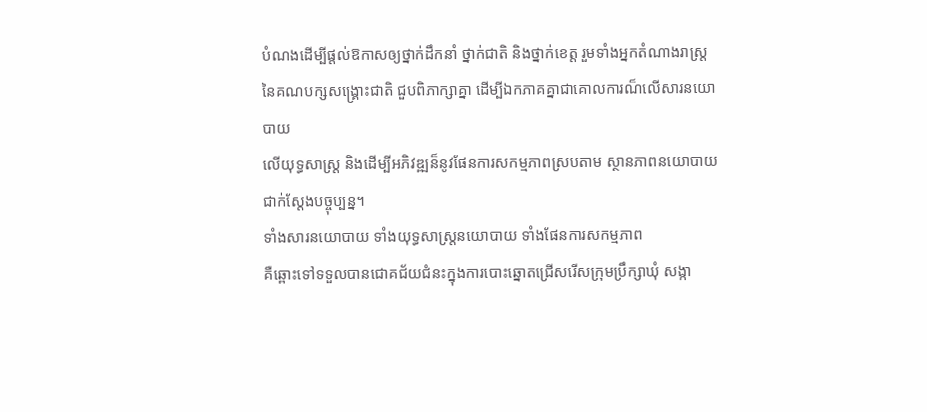បំណងដើម្បីផ្តល់ឱកាសឲ្យថ្នាក់ដឹកនាំ ថ្នាក់ជាតិ និងថ្នាក់ខេត្ត រួមទាំងអ្នកតំណាងរាស្រ្ត
នៃគណបក្សសង្គ្រោះជាតិ ជួបពិភាក្សាគ្នា ដើម្បីឯកភាគគ្នាជាគោលការណ៏លើសារនយោបាយ
លើយុទ្ធសាស្រ្ត និងដើម្បីអភិវឌ្ឍន៏នូវផែនការសកម្មភាពស្របតាម ស្ថានភាពនយោបាយជាក់ស្តែងបច្ចុប្បន្ន។
ទាំងសារនយោបាយ ទាំងយុទ្ធសាស្រ្តនយោបាយ ទាំងផែនការសកម្មភាព
គឺឆ្ពោះទៅទទួលបានជោគជ័យជំនះក្នុងការបោះឆ្នោតជ្រើសរើសក្រុមប្រឹក្សាឃុំ សង្កា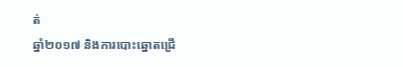ត់
ឆ្នាំ២០១៧ និងការបោះឆ្នោតជ្រើ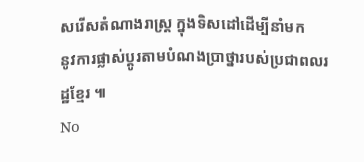សរើសតំណាងរាស្រ្ត ក្នុងទិសដៅដើម្បីនាំមក
នូវការផ្លាស់ប្តូរតាមបំណងប្រាថ្នារបស់ប្រជាពលរដ្ឋខ្មែរ ៕
No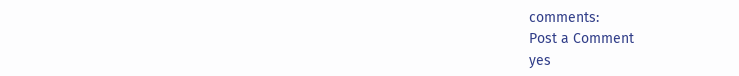comments:
Post a Comment
yes